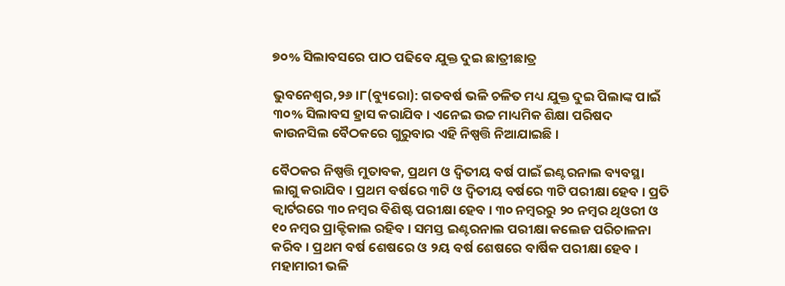୭୦% ସିଲାବସରେ ପାଠ ପଢିବେ ଯୁକ୍ତ ଦୁଇ ଛାତ୍ରୀଛାତ୍ର

ଭୁବନେଶ୍ୱର,୨୬।୮(ବ୍ୟୁରୋ): ଗତବର୍ଷ ଭଳି ଚଳିତ ମଧ୍ୟ ଯୁକ୍ତ ଦୁଇ ପିଲାଙ୍କ ପାଇଁ ୩୦% ସିଲାବସ ହ୍ରାସ କରାଯିବ। ଏନେଇ ଉଚ୍ଚ ମାଧ୍ୟମିକ ଶିକ୍ଷା ପରିଷଦ କାଉନସିଲ ବୈଠକରେ ଗୁରୁବାର ଏହି ନିଷ୍ପତ୍ତି ନିଆଯାଇଛି।

ବୈଠକର ନିଷ୍ପତ୍ତି ମୁତାବକ, ପ୍ରଥମ ଓ ଦ୍ୱିତୀୟ ବର୍ଷ ପାଇଁ ଇଣ୍ଟରନାଲ ବ୍ୟବସ୍ଥା ଲାଗୁ କରାଯିବ। ପ୍ରଥମ ବର୍ଷରେ ୩ଟି ଓ ଦ୍ୱିତୀୟ ବର୍ଷରେ ୩ଟି ପରୀକ୍ଷା ହେବ। ପ୍ରତି କ୍ୱାର୍ଟରରେ ୩୦ ନମ୍ବର ବିଶିଷ୍ଟ ପରୀକ୍ଷା ହେବ। ୩୦ ନମ୍ବରରୁ ୨୦ ନମ୍ବର ଥିଓରୀ ଓ ୧୦ ନମ୍ବର ପ୍ରାକ୍ଟିକାଲ ରହିବ। ସମସ୍ତ ଇଣ୍ଟରନାଲ ପରୀକ୍ଷା କଲେଜ ପରିଚାଳନା କରିବ। ପ୍ରଥମ ବର୍ଷ ଶେଷରେ ଓ ୨ୟ ବର୍ଷ ଶେଷରେ ବାର୍ଷିକ ପରୀକ୍ଷା ହେବ। ମହାମାରୀ ଭଳି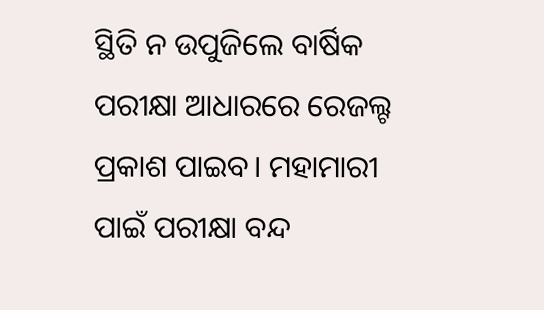ସ୍ଥିତି ନ ଉପୁଜିଲେ ବାର୍ଷିକ ପରୀକ୍ଷା ଆଧାରରେ ରେଜଲ୍ଟ ପ୍ରକାଶ ପାଇବ। ମହାମାରୀ ପାଇଁ ପରୀକ୍ଷା ବନ୍ଦ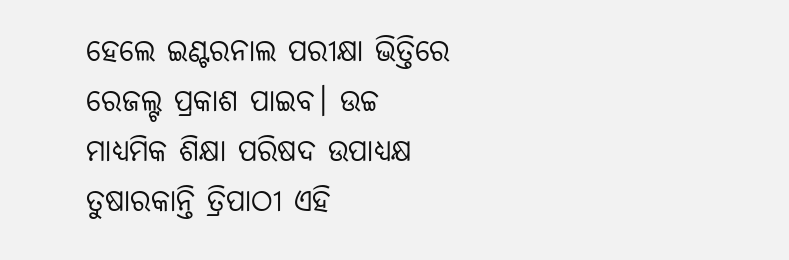ହେଲେ ଇଣ୍ଟରନାଲ ପରୀକ୍ଷା ଭିତ୍ତିରେ ରେଜଲ୍ଟ ପ୍ରକାଶ ପାଇବ। ଉଚ୍ଚ ମାଧ୍ୟମିକ ଶିକ୍ଷା ପରିଷଦ ଉପାଧ୍ୟକ୍ଷ ତୁଷାରକାନ୍ତି ତ୍ରିପାଠୀ ଏହି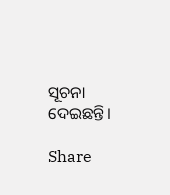ସୂଚନା ଦେଇଛନ୍ତି।

Share